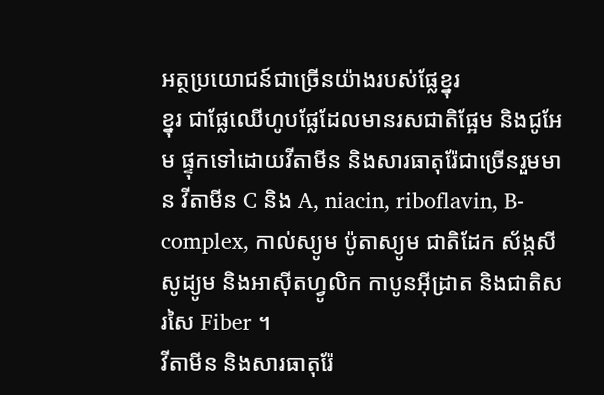អត្ថប្រយោជន៍ជាច្រើនយ៉ាងរបស់ផ្លែខ្នុរ
ខ្នុរ ជាផ្លែឈើហូបផ្លែដែលមានរសជាតិផ្អែម និងជូអែម ផ្ទុកទៅដោយវីតាមីន និងសារធាតុរ៉ែជាច្រើនរួមមាន វីតាមីន C និង A, niacin, riboflavin, B-complex, កាល់ស្យូម ប៉ូតាស្យូម ជាតិដែក ស័ង្កសី សូដ្យូម និងអាស៊ីតហ្វូលិក កាបូនអ៊ីដ្រាត និងជាតិសរសៃ Fiber ។
វីតាមីន និងសារធាតុរ៉ែ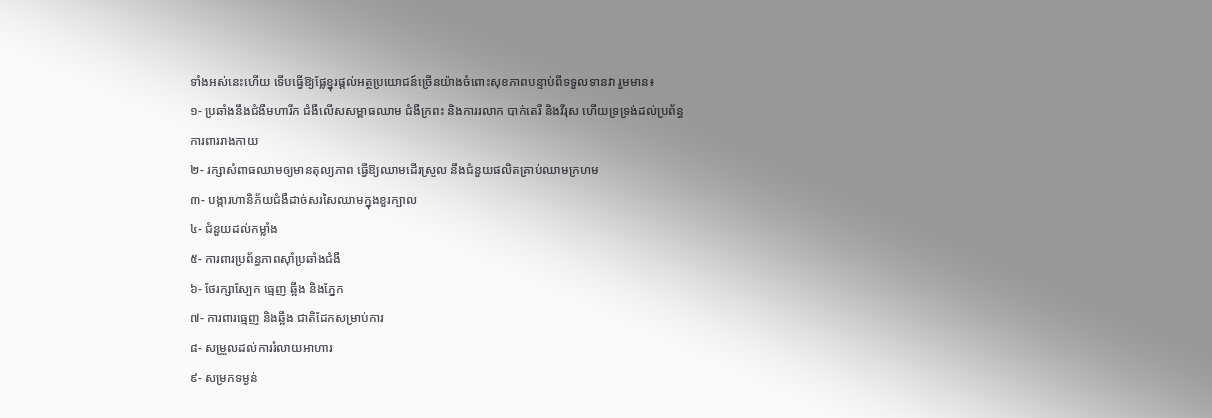ទាំងអស់នេះហើយ ទើបធ្វើឱ្យផ្លែខ្នុរផ្ដល់អត្ថប្រយោជន៍ច្រើនយ៉ាងចំពោះសុខភាពបន្ទាប់ពីទទួលទានវា រួមមាន៖
១- ប្រឆាំងនឹងជំងឺមហារីក ជំងឺលើសសម្ពាធឈាម ជំងឺក្រពះ និងការរលាក បាក់តេរី និងវីរុស ហើយទ្រទ្រង់ដល់ប្រព័ន្ធការពាររាងកាយ
២- រក្សាសំពាធឈាមឲ្យមានតុល្យភាព ធ្វើឱ្យឈាមដើរស្រួល នឹងជំនួយផលិតគ្រាប់ឈាមក្រហម
៣- បង្ការហានិភ័យជំងឺដាច់សរសៃឈាមក្នុងខួរក្បាល
៤- ជំនួយដល់កម្លាំង
៥- ការពារប្រព័ន្ធភាពស៊ាំប្រឆាំងជំងឺ
៦- ថែរក្សាស្បែក ធ្មេញ ឆ្អឹង និងភ្នែក
៧- ការពារធ្មេញ និងឆ្អឹង ជាតិដែកសម្រាប់ការ
៨- សម្រួលដល់ការរំលាយអាហារ
៩- សម្រកទម្ងន់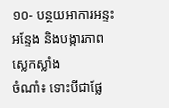១០- បន្ថយអាការអន្ទះអន្ទែង និងបង្ការភាពស្លេកស្លាំង
ចំណាំ៖ ទោះបីជាផ្លែ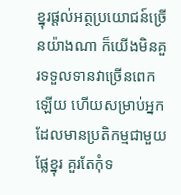ខ្នុរផ្ដល់អត្ថប្រយោជន៍ច្រើនយ៉ាងណា ក៏យើងមិនគួរទទួលទានវាច្រើនពេកឡើយ ហើយសម្រាប់អ្នកដែលមានប្រតិកម្មជាមួយផ្លែខ្នុរ គួរតែកុំទ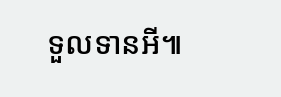ទួលទានអី៕